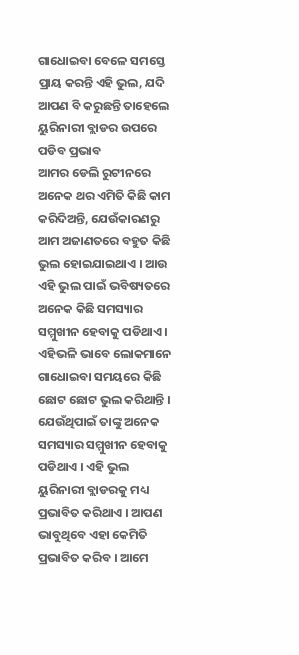ଗାଧୋଇବା ବେଳେ ସମସ୍ତେ ପ୍ରାୟ କରନ୍ତି ଏହି ଭୁଲ, ଯଦି ଆପଣ ବି କରୁଛନ୍ତି ତାହେଲେ ୟୁରିନାରୀ ବ୍ଲାଡର ଉପରେ ପଡିବ ପ୍ରଭାବ
ଆମର ଡେଲି ରୁଟୀନରେ ଅନେକ ଥର ଏମିତି କିଛି କାମ କରିଦିଅନ୍ତି, ଯେଉଁକାରଣରୁ ଆମ ଅଜାଣତରେ ବହୁତ କିଛି ଭୁଲ ହୋଇଯାଇଥାଏ । ଆଉ ଏହି ଭୁଲ ପାଇଁ ଭବିଷ୍ୟତରେ ଅନେକ କିଛି ସମସ୍ୟାର ସମ୍ମୁଖୀନ ହେବାକୁ ପଡିଥାଏ । ଏହିଭଳି ଭାବେ ଲୋକମାନେ ଗାଧୋଇବା ସମୟରେ କିଛି ଛୋଟ ଛୋଟ ଭୁଲ କରିଥାନ୍ତି । ଯେଉଁଥିପାଇଁ ତାଙ୍କୁ ଅନେକ ସମସ୍ୟାର ସମ୍ମୁଖୀନ ହେବାକୁ ପଡିଥାଏ । ଏହି ଭୁଲ ୟୁରିନାରୀ ବ୍ଲାଡରକୁ ମଧ୍ୟ ପ୍ରଭାବିତ କରିଥାଏ । ଆପଣ ଭାବୁଥିବେ ଏହା କେମିତି ପ୍ରଭାବିତ କରିବ । ଆମେ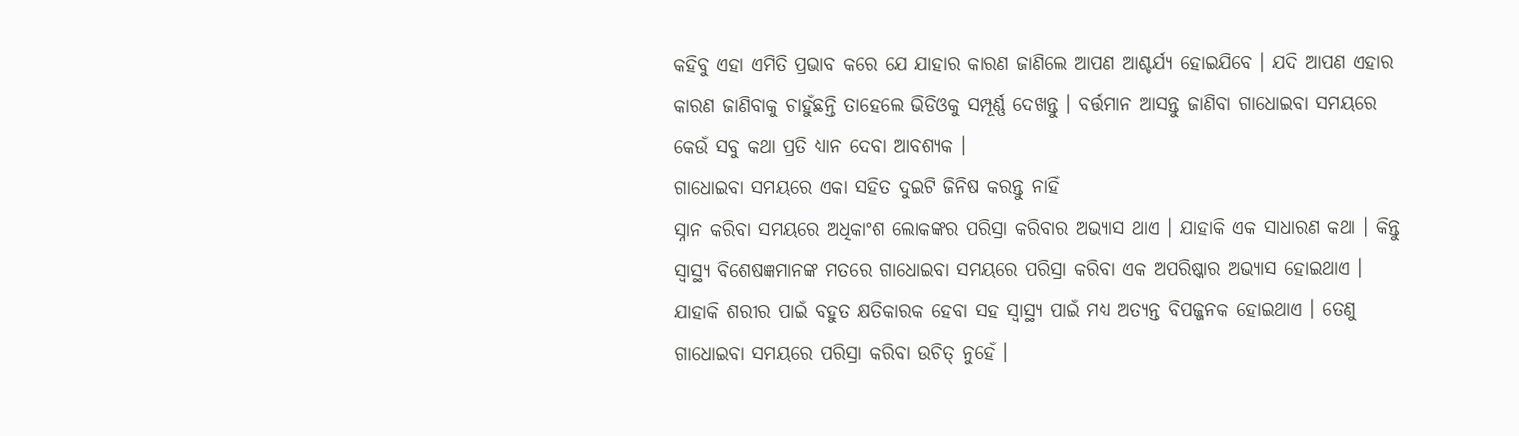କହିବୁ ଏହା ଏମିତି ପ୍ରଭାବ କରେ ଯେ ଯାହାର କାରଣ ଜାଣିଲେ ଆପଣ ଆଶ୍ଚର୍ଯ୍ୟ ହୋଇଯିବେ । ଯଦି ଆପଣ ଏହାର କାରଣ ଜାଣିବାକୁ ଚାହୁଁଛନ୍ତି ତାହେଲେ ଭିଡିଓକୁ ସମ୍ପୂର୍ଣ୍ଣ ଦେଖନ୍ତୁ । ବର୍ତ୍ତମାନ ଆସନ୍ତୁ ଜାଣିବା ଗାଧୋଇବା ସମୟରେ କେଉଁ ସବୁ କଥା ପ୍ରତି ଧ୍ୟାନ ଦେବା ଆବଶ୍ୟକ ।
ଗାଧୋଇବା ସମୟରେ ଏକା ସହିତ ଦୁଇଟି ଜିନିଷ କରନ୍ତୁ ନାହିଁ
ସ୍ନାନ କରିବା ସମୟରେ ଅଧିକାଂଶ ଲୋକଙ୍କର ପରିସ୍ରା କରିବାର ଅଭ୍ୟାସ ଥାଏ । ଯାହାକି ଏକ ସାଧାରଣ କଥା । କିନ୍ତୁ ସ୍ୱାସ୍ଥ୍ୟ ବିଶେଷଜ୍ଞମାନଙ୍କ ମତରେ ଗାଧୋଇବା ସମୟରେ ପରିସ୍ରା କରିବା ଏକ ଅପରିଷ୍କାର ଅଭ୍ୟାସ ହୋଇଥାଏ । ଯାହାକି ଶରୀର ପାଇଁ ବହୁତ କ୍ଷତିକାରକ ହେବା ସହ ସ୍ୱାସ୍ଥ୍ୟ ପାଇଁ ମଧ୍ୟ ଅତ୍ୟନ୍ତ ବିପଜ୍ଜନକ ହୋଇଥାଏ । ତେଣୁ ଗାଧୋଇବା ସମୟରେ ପରିସ୍ରା କରିବା ଉଚିତ୍ ନୁହେଁ ।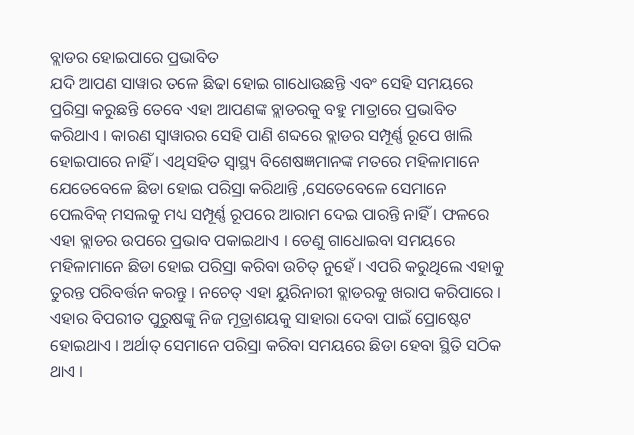ବ୍ଲାଡର ହୋଇପାରେ ପ୍ରଭାବିତ
ଯଦି ଆପଣ ସାୱାର ତଳେ ଛିଢା ହୋଇ ଗାଧୋଉଛନ୍ତି ଏବଂ ସେହି ସମୟରେ ପ୍ରରିସ୍ରା କରୁଛନ୍ତି ତେବେ ଏହା ଆପଣଙ୍କ ବ୍ଲାଡରକୁ ବହୁ ମାତ୍ରାରେ ପ୍ରଭାବିତ କରିଥାଏ । କାରଣ ସ୍ୱାୱାରର ସେହି ପାଣି ଶବ୍ଦରେ ବ୍ଲାଡର ସମ୍ପୂର୍ଣ୍ଣ ରୂପେ ଖାଲି ହୋଇପାରେ ନାହିଁ । ଏଥିସହିତ ସ୍ୱାସ୍ଥ୍ୟ ବିଶେଷଜ୍ଞମାନଙ୍କ ମତରେ ମହିଳାମାନେ ଯେତେବେଳେ ଛିଡା ହୋଇ ପରିସ୍ରା କରିଥାନ୍ତି ,ସେତେବେଳେ ସେମାନେ ପେଲବିକ୍ ମସଲକୁ ମଧ୍ୟ ସମ୍ପୂର୍ଣ୍ଣ ରୂପରେ ଆରାମ ଦେଇ ପାରନ୍ତି ନାହିଁ । ଫଳରେ ଏହା ବ୍ଲାଡର ଉପରେ ପ୍ରଭାବ ପକାଇଥାଏ । ତେଣୁ ଗାଧୋଇବା ସମୟରେ ମହିଳାମାନେ ଛିଡା ହୋଇ ପରିସ୍ରା କରିବା ଉଚିତ୍ ନୁହେଁ । ଏପରି କରୁଥିଲେ ଏହାକୁ ତୁରନ୍ତ ପରିବର୍ତ୍ତନ କରନ୍ତୁ । ନଚେତ୍ ଏହା ୟୁରିନାରୀ ବ୍ଲାଡରକୁ ଖରାପ କରିପାରେ । ଏହାର ବିପରୀତ ପୁରୁଷଙ୍କୁ ନିଜ ମୂତ୍ରାଶୟକୁ ସାହାରା ଦେବା ପାଇଁ ପ୍ରୋଷ୍ଟେଟ ହୋଇଥାଏ । ଅର୍ଥାତ୍ ସେମାନେ ପରିସ୍ରା କରିବା ସମୟରେ ଛିଡା ହେବା ସ୍ଥିତି ସଠିକ ଥାଏ ।